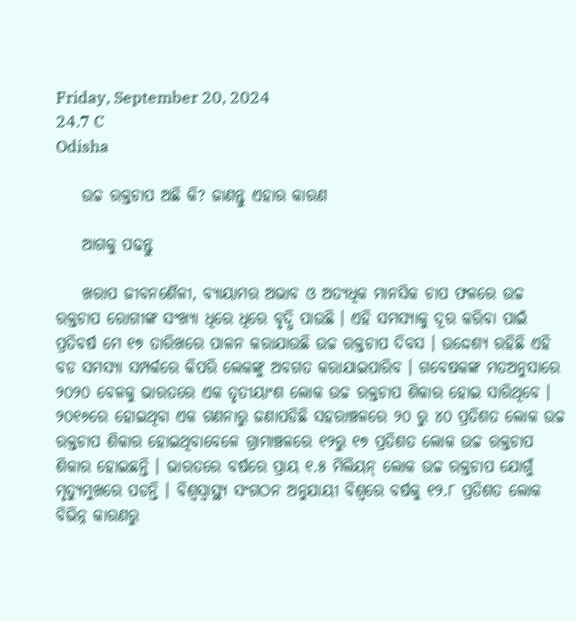Friday, September 20, 2024
24.7 C
Odisha

    ଉଚ୍ଚ ରକ୍ତଚାପ ଅଛି କି? ଜାଣନ୍ତୁ ଏହାର କାରଣ

    ଆଗକୁ ପଢନ୍ତୁ

    ଖରାପ ଜୀବନଶୈଳୀ, ବ୍ୟାୟାମର ଅଭାବ ଓ ଅତ୍ୟଧିକ ମାନସିକ ଚାପ ଫଳରେ ଉଚ୍ଚ ରକ୍ତଚାପ ରୋଗୀଙ୍କ ସଂଖ୍ୟା ଧିରେ ଧିରେ ବୃଦ୍ଧି ପାଉଛି । ଏହି ସମସ୍ୟାକୁ ଦୂର କରିବା ପାଇଁ ପ୍ରତିବର୍ଷ ମେ ୧୭ ତାରିଖରେ ପାଳନ କରାଯାଉଛି ଉଚ୍ଚ ରକ୍ତଚାପ ଦିବସ । ଉଦ୍ଦେଶ୍ୟ ରହିଛି ଏହି ବଡ ସମସ୍ୟା ସମ୍ପର୍କରେ କିପରି ଲେକଙ୍କୁ ଅବଗତ କରାଯାଇପାରିବ । ଗବେଷକଙ୍କ ମତଅନୁସାରେ ୨୦୨୦ ବେଳକୁ ଭାରତରେ ଏକ ତୃତୀୟାଂଶ ଲୋକ ଉଚ୍ଚ ରକ୍ତଚାପ ଶିକାର ହୋଇ ସାରିଥିବେ । ୨୦୧୬ରେ ହୋଇଥିବା ଏକ ଗଣନାରୁ ଜଣାପଡିଛି ସହରାଞ୍ଚଳରେ ୨୦ ରୁ ୪୦ ପ୍ରତିଶତ ଲୋକ ଉଚ୍ଚ ରକ୍ତଚାପ ଶିକାର ହୋଇଥିବାବେଳେ ଗ୍ରାମାଞ୍ଚଳରେ ୧୨ରୁ ୧୭ ପ୍ରତିଶତ ଲୋକ ଉଚ୍ଚ ରକ୍ତଚାପ ଶିକାର ହୋଇଛନ୍ତି । ଭାରତରେ ବର୍ଷରେ ପ୍ରାୟ ୧.୫ ମିଲିୟନ୍ ଲୋକ ଉଚ୍ଚ ରକ୍ତଚାପ ଯୋଗୁଁ ମୃତ୍ୟୁମୁଖରେ ପଡନ୍ତି । ବିଶ୍ଵସ୍ୱାସ୍ଥ୍ୟ ସଂଗଠନ ଅନୁଯାୟୀ ବିଶ୍ଵରେ ବର୍ଷକୁ ୧୨.୮ ପ୍ରତିଶତ ଲୋକ ବିଭିନ୍ନ କାରଣରୁ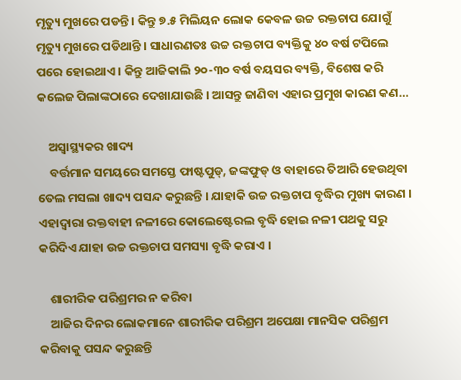ମୃତ୍ୟୁ ମୁଖରେ ପଡନ୍ତି । କିନ୍ତୁ ୭.୫ ମିଲିୟନ ଲୋକ କେବଳ ଉଚ୍ଚ ରକ୍ତଚାପ ଯୋଗୁଁ ମୃତ୍ୟୁ ମୁଖରେ ପଡିଥାନ୍ତି । ସାଧାରଣତଃ ଉଚ୍ଚ ରକ୍ତଚାପ ବ୍ୟକ୍ତିକୁ ୪୦ ବର୍ଷ ଟପିଲେ ପରେ ହୋଇଥାଏ । କିନ୍ତୁ ଆଜିକାଲି ୨୦-୩୦ ବର୍ଷ ବୟସର ବ୍ୟକ୍ତି, ବିଶେଷ କରି କଲେଜ ପିଲାଙ୍କଠାରେ ଦେଖାଯାଉଛି । ଆସନ୍ତୁ ଜାଣିବା ଏହାର ପ୍ରମୁଖ କାରଣ କଣ…

    ଅସ୍ଵାସ୍ଥ୍ୟକର ଖାଦ୍ୟ
    ବର୍ତ୍ତମାନ ସମୟରେ ସମସ୍ତେ ଫାଷ୍ଟପୁଡ୍, ଜଙ୍କଫୁଡ୍ ଓ ବାହାରେ ତିଆରି ହେଉଥିବା ତେଲ ମସଲା ଖାଦ୍ୟ ପସନ୍ଦ କରୁଛନ୍ତି । ଯାହାକି ଉଚ୍ଚ ରକ୍ତଚାପ ବୃଦ୍ଧିର ମୁଖ୍ୟ କାରଣ । ଏହାଦ୍ଵାରା ରକ୍ତବାହୀ ନଳୀରେ କୋଲେଷ୍ଟେରଲ ବୃଦ୍ଧି ହୋଇ ନଳୀ ପଥକୁ ସରୁ କରିଦିଏ ଯାହା ଉଚ୍ଚ ରକ୍ତଚାପ ସମସ୍ୟା ବୃଦ୍ଧି କରାଏ ।

    ଶାରୀରିକ ପରିଶ୍ରମର ନ କରିବା
    ଆଜିର ଦିନର ଲୋକମାନେ ଶାରୀରିକ ପରିଶ୍ରମ ଅପେକ୍ଷା ମାନସିକ ପରିଶ୍ରମ କରିବାକୁ ପସନ୍ଦ କରୁଛନ୍ତି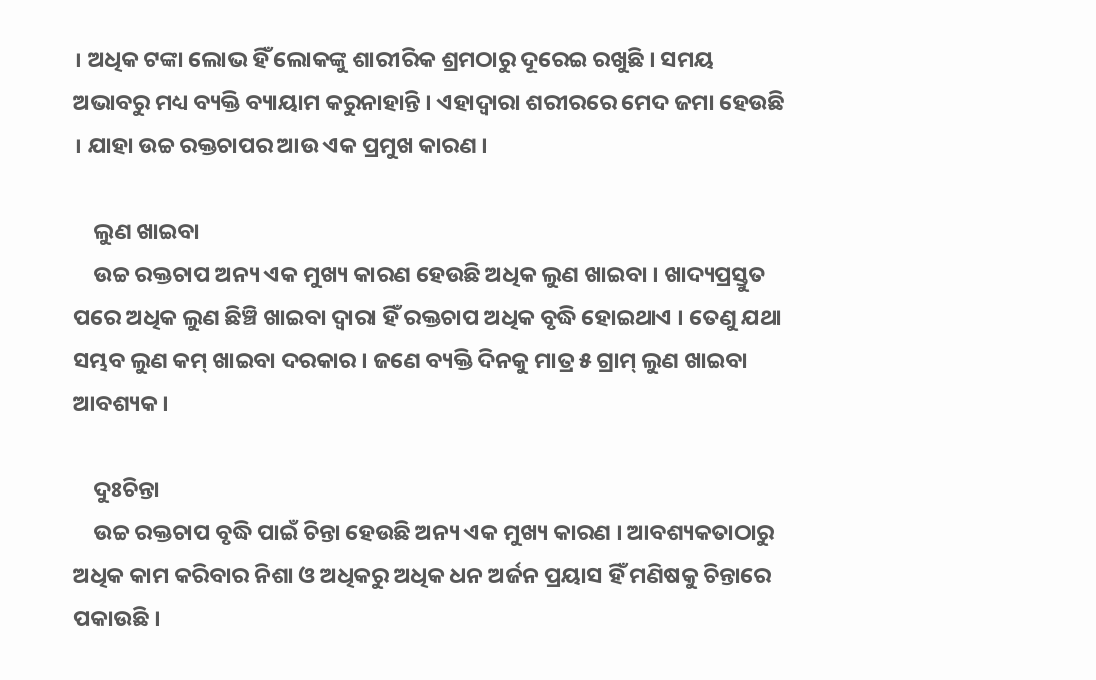। ଅଧିକ ଟଙ୍କା ଲୋଭ ହିଁ ଲୋକଙ୍କୁ ଶାରୀରିକ ଶ୍ରମଠାରୁ ଦୂରେଇ ରଖୁଛି । ସମୟ ଅଭାବରୁ ମଧ୍ୟ ବ୍ୟକ୍ତି ବ୍ୟାୟାମ କରୁନାହାନ୍ତି । ଏହାଦ୍ଵାରା ଶରୀରରେ ମେଦ ଜମା ହେଉଛି । ଯାହା ଉଚ୍ଚ ରକ୍ତଚାପର ଆଉ ଏକ ପ୍ରମୁଖ କାରଣ ।

    ଲୁଣ ଖାଇବା
    ଉଚ୍ଚ ରକ୍ତଚାପ ଅନ୍ୟ ଏକ ମୁଖ୍ୟ କାରଣ ହେଉଛି ଅଧିକ ଲୁଣ ଖାଇବା । ଖାଦ୍ୟପ୍ରସ୍ତୁତ ପରେ ଅଧିକ ଲୁଣ ଛିଞ୍ଚି ଖାଇବା ଦ୍ଵାରା ହିଁ ରକ୍ତଚାପ ଅଧିକ ବୃଦ୍ଧି ହୋଇଥାଏ । ତେଣୁ ଯଥା ସମ୍ଭବ ଲୁଣ କମ୍ ଖାଇବା ଦରକାର । ଜଣେ ବ୍ୟକ୍ତି ଦିନକୁ ମାତ୍ର ୫ ଗ୍ରାମ୍ ଲୁଣ ଖାଇବା ଆବଶ୍ୟକ ।

    ଦୁଃଚିନ୍ତା
    ଉଚ୍ଚ ରକ୍ତଚାପ ବୃଦ୍ଧି ପାଇଁ ଚିନ୍ତା ହେଉଛି ଅନ୍ୟ ଏକ ମୁଖ୍ୟ କାରଣ । ଆବଶ୍ୟକତାଠାରୁ ଅଧିକ କାମ କରିବାର ନିଶା ଓ ଅଧିକରୁ ଅଧିକ ଧନ ଅର୍ଜନ ପ୍ରୟାସ ହିଁ ମଣିଷକୁ ଚିନ୍ତାରେ ପକାଉଛି ।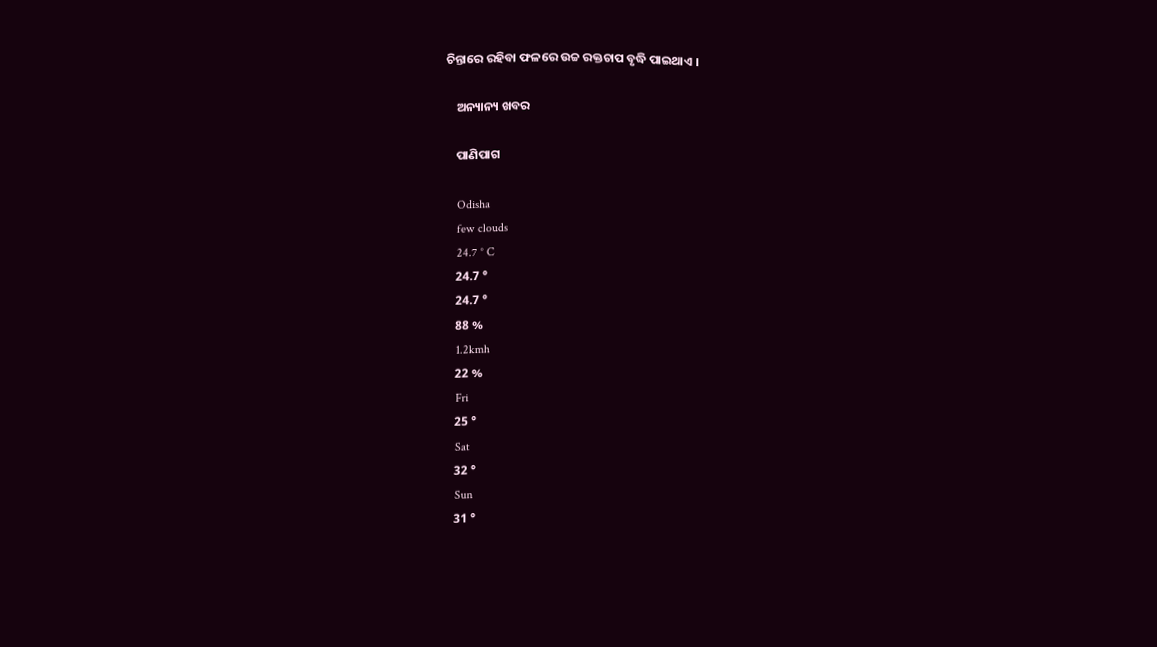ଚିନ୍ତାରେ ରହିବା ଫଳରେ ଉଚ୍ଚ ରକ୍ତଚାପ ବୃଦ୍ଧି ପାଇଥାଏ ।

    ଅନ୍ୟାନ୍ୟ ଖବର

    ପାଣିପାଗ

    Odisha
    few clouds
    24.7 ° C
    24.7 °
    24.7 °
    88 %
    1.2kmh
    22 %
    Fri
    25 °
    Sat
    32 °
    Sun
    31 °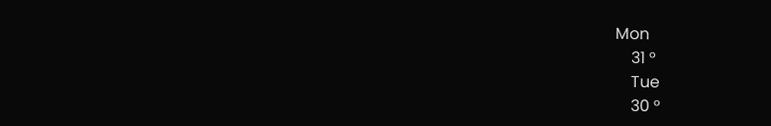Mon
    31 °
    Tue
    30 °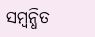ସମ୍ବନ୍ଧିତ